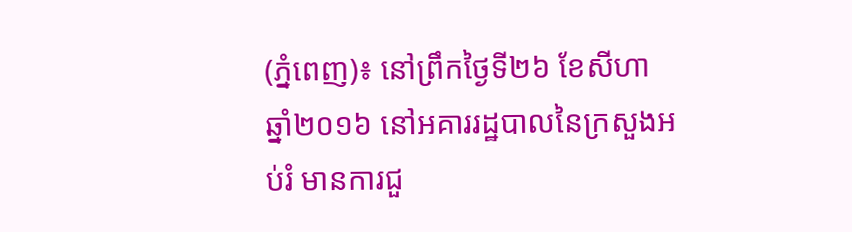(ភ្នំពេញ)៖ នៅព្រឹកថ្ងៃទី២៦ ខែសីហា ឆ្នាំ២០១៦ នៅអគាររដ្ឋបាលនៃក្រសួងអប់រំ មានការជួ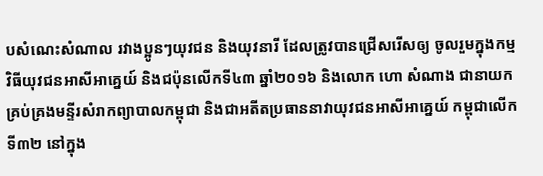បសំណេះសំណាល រវាងប្អូនៗយុវជន និងយុវនារី ដែលត្រូវបានជ្រើសរើសឲ្យ ចូលរួមក្នុងកម្មវិធីយុវជនអាសីអាគ្នេយ៍ និងជប៉ុនលើកទី៤៣ ឆ្នាំ២០១៦ និងលោក ហោ សំណាង ជានាយកគ្រប់គ្រងមន្ទីរសំរាកព្យាបាលកម្ពុជា និងជាអតីតប្រធាននាវាយុវជនអាសីអាគ្នេយ៍ កម្ពុជាលើកទី៣២ នៅក្នុង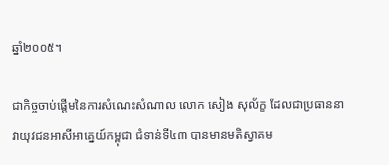ឆ្នាំ២០០៥។

ជាកិច្ចចាប់ផ្តើមនៃការសំណេះសំណាល លោក សៀង សុល័ក្ខ ដែលជាប្រធាននាវាយុវជនអាសីអាគ្នេយ៍កម្ពុជា ជំទាន់ទី៤៣ បានមានមតិស្វាគម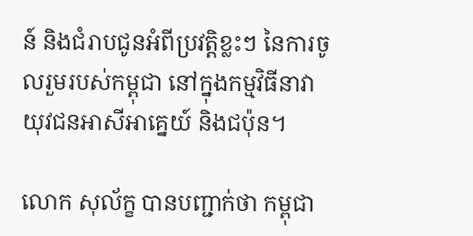ន៍ និងជំរាបជូនអំពីប្រវត្តិខ្លះៗ នៃការចូលរួមរបស់កម្ពុជា នៅក្នុងកម្មវិធីនាវាយុវជនអាសីអាគ្នេយ៍ និងជប៉ុន។

លោក សុល័ក្ខ បានបញ្ជាក់ថា កម្ពុជា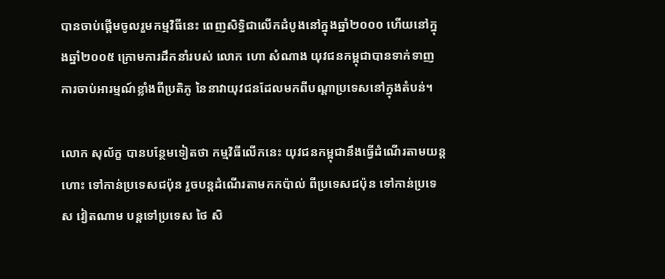បានចាប់ផ្តើមចូលរួមកម្មវិធីនេះ ពេញសិទ្ធិជាលើកដំបូងនៅក្នុងឆ្នាំ២០០០ ហើយនៅក្នុងឆ្នាំ២០០៥ ក្រោមការដឹកនាំរបស់ លោក ហោ សំណាង យុវជនកម្ពុជាបានទាក់ទាញ ការចាប់អារម្មណ៍ខ្លាំងពីប្រតិភូ នៃនាវាយុវជនដែលមកពីបណ្តាប្រទេសនៅក្នុងតំបន់។

លោក សុល័ក្ខ បានបន្ថែមទៀតថា កម្មវិធីលើកនេះ យុវជនកម្ពុជានឹងធ្វើដំណើរតាមយន្តហោះ ទៅកាន់ប្រទេសជប៉ុន រួចបន្តដំណើរតាមកកប៉ាល់ ពីប្រទេសជប៉ុន ទៅកាន់ប្រទេស វៀតណាម បន្តទៅប្រទេស ថៃ សិ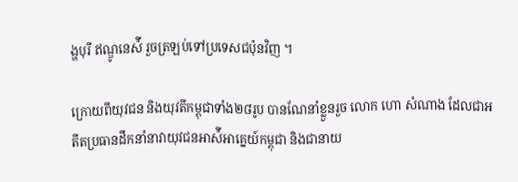ង្ហបុរី ឥណ្ឌូនេស៉ី រួចត្រឡប់ទៅប្រទេសជប៉ុនវិញ ។

ក្រោយពីយុវជន និងយុវតីកម្ពុជាទាំង២៨រូប បានណែនាំខ្លួនរួច លោក ហោ សំណាង ដែលជាអតីតប្រធានដឹកនាំនាវាយុវជនអាស៉ីអាគ្នេយ៍កម្ពុជា និងជានាយ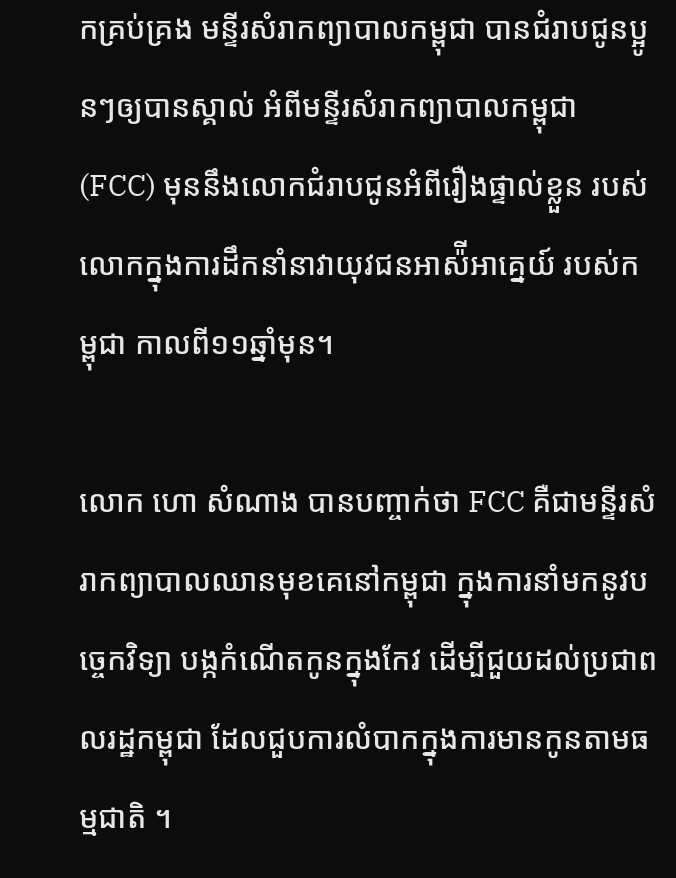កគ្រប់គ្រង មន្ទីរសំរាកព្យាបាលកម្ពុជា បានជំរាបជូនប្អូនៗឲ្យបានស្គាល់ អំពីមន្ទីរសំរាកព្យាបាលកម្ពុជា (FCC) មុននឹងលោកជំរាបជូនអំពីរឿងផ្ទាល់ខ្លួន របស់លោកក្នុងការដឹកនាំនាវាយុវជនអាស៉ីអាគ្នេយ៍ របស់កម្ពុជា កាលពី១១ឆ្នាំមុន។

លោក ហោ សំណាង បានបញ្ចាក់ថា FCC គឺជាមន្ទីរសំរាកព្យាបាលឈានមុខគេនៅកម្ពុជា ក្នុងការនាំមកនូវបច្ចេកវិទ្យា បង្កកំណើតកូនក្នុងកែវ ដើម្បីជួយដល់ប្រជាពលរដ្ឋកម្ពុជា ដែលជួបការលំបាកក្នុងការមានកូនតាមធម្មជាតិ ។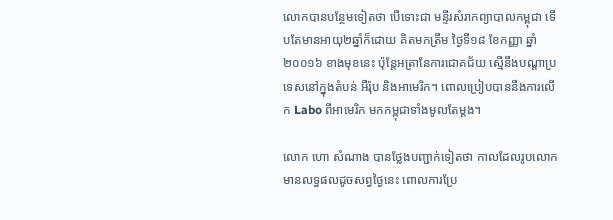លោកបានបន្ថែមទៀតថា បើទោះជា មន្ទីរសំរាកព្យាបាលកម្ពុជា ទើបតែមានអាយុ២ឆ្នាំក៏ដោយ គិតមកត្រឹម ថ្ងៃទី១៨ ខែកញ្ញា ឆ្នាំ២០០១៦ ខាងមុខនេះ ប៉ុន្តែអត្រានែការជោគជ័យ ស្មើនឹងបណ្តាប្រទេសនៅក្នុងតំបន់ អឺរ៉ុប និងអាមេរិក។ ពោលប្រៀបបាននឹងការលើក Labo ពីអាមេរិក មកកម្ពុជាទាំងមូលតែម្តង។

លោក ហោ សំណាង បានថ្លែងបញ្ជាក់ទៀតថា កាលដែលរូបលោក មានលទ្ធផលដូចសព្វថ្ងៃនេះ ពោលការប្រែ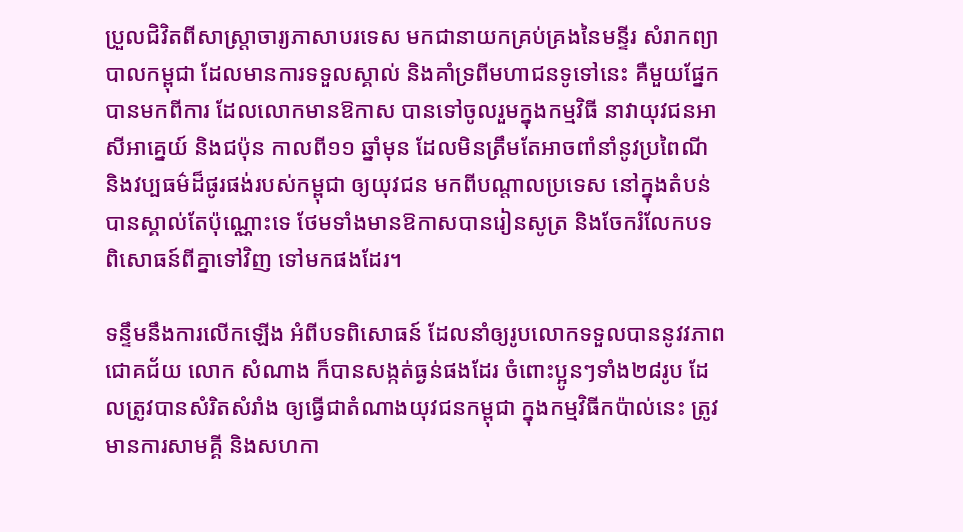ប្រួលជិវិតពីសាស្ត្រាចារ្យភាសាបរទេស មកជានាយកគ្រប់គ្រងនៃមន្ទីរ សំរាកព្យាបាលកម្ពុជា ដែលមានការទទួលស្គាល់ និងគាំទ្រពីមហាជនទូទៅនេះ គឺមួយផ្នែក បានមកពីការ ដែលលោកមានឱកាស បានទៅចូលរួមក្នុងកម្មវិធី នាវាយុវជនអាសីអាគ្នេយ៍ និងជប៉ុន កាលពី១១ ឆ្នាំមុន ដែលមិនត្រឹមតែអាចពាំនាំនូវប្រពៃណី និងវប្បធម៌ដ៏ផូរផង់របស់កម្ពុជា ឲ្យយុវជន មកពីបណ្តាលប្រទេស នៅក្នុងតំបន់បានស្គាល់តែប៉ុណ្ណោះទេ ថែមទាំងមានឱកាសបានរៀនសូត្រ និងចែករំលែកបទពិសោធន៍ពីគ្នាទៅវិញ ទៅមកផងដែរ។

ទន្ទឹមនឹងការលើកឡើង អំពីបទពិសោធន៍ ដែលនាំឲ្យរូបលោកទទួលបាននូវវភាពជោគជ័យ លោក សំណាង ក៏បានសង្កត់ធ្ងន់ផងដែរ ចំពោះប្អូនៗទាំង២៨រូប ដែលត្រូវបានសំរិតសំរាំង ឲ្យធ្វើជាតំណាងយុវជនកម្ពុជា ក្នុងកម្មវិធីកប៉ាល់នេះ ត្រូវមានការសាមគ្គី និងសហកា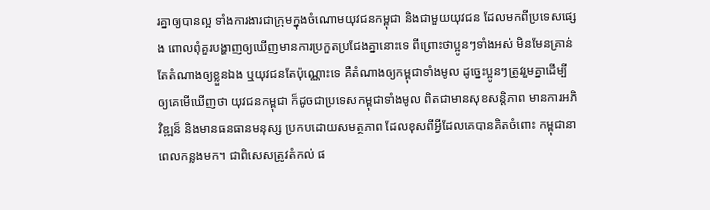រគ្នាឲ្យបានល្អ ទាំងការងារជាក្រុមក្នុងចំណោមយុវជនកម្ពុជា និងជាមួយយុវជន ដែលមកពីប្រទេសផ្សេង ពោលពុំគួរបង្ហាញឲ្យឃើញមានការប្រកួតប្រជែងគ្នានោះទេ ពីព្រោះថាប្អូនៗទាំងអស់ មិនមែនគ្រាន់តែតំណាងឲ្យខ្លួនឯង ឬយុវជនតែប៉ុណ្ណោះទេ គឺតំណាងឲ្យកម្ពុជាទាំងមូល ដូច្នេះប្អូនៗត្រូវរួមគ្នាដើម្បីឲ្យគេមើឃើញថា យុវជនកម្ពុជា ក៏ដូចជាប្រទេសកម្ពុជាទាំងមូល ពិតជាមានសុខសន្តិភាព មានការអភិវិឌ្ឍន៏ និងមានធនធានមនុស្ស ប្រកបដោយសមត្ថភាព ដែលខុសពីអ្វីដែលគេបានគិតចំពោះ កម្ពុជានាពេលកន្លងមក។ ជាពិសេសត្រូវតំកល់ ផ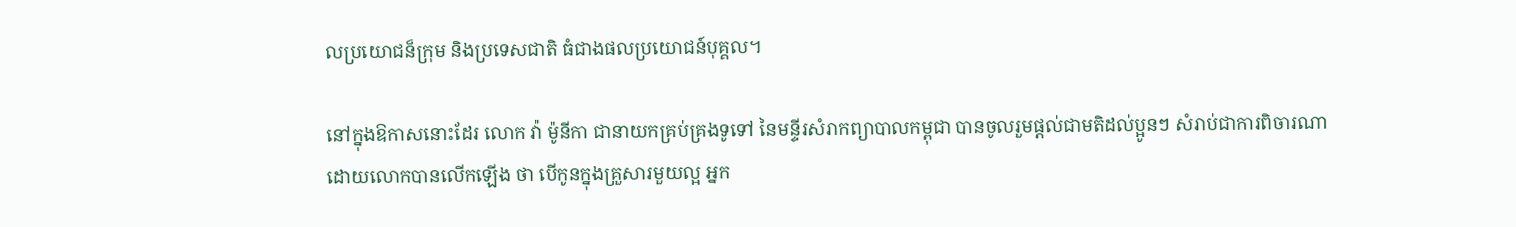លប្រយោជន៏ក្រុម និងប្រទេសជាតិ ធំជាងផលប្រយោជន៍បុគ្គល។

នៅក្នុងឱកាសនោះដែរ លោក វ៉ា ម៉ូនីកា ជានាយកគ្រប់គ្រងទូទៅ នៃមន្ទីរសំរាកព្យាបាលកម្ពុជា បានចូលរួមផ្តល់ជាមតិដល់ប្អូនៗ សំរាប់ជាការពិចារណា ដោយលោកបានលើកឡើង ថា បើកូនក្នុងគ្រួសារមួយល្អ អ្នក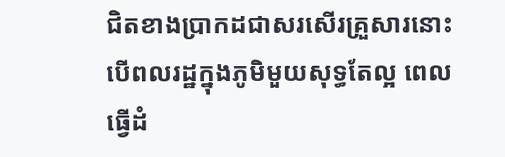ជិតខាងប្រាកដជាសរសើរគ្រួសារនោះ បើពលរដ្ឋក្នុងភូមិមួយសុទ្ធតែល្អ ពេលធ្វើដំ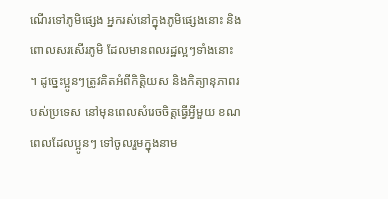ណើរទៅភូមិផ្សេង អ្នករស់នៅក្នុងភូមិផ្សេងនោះ និងពោលសរសើរភូមិ ដែលមានពលរដ្ឋល្អៗទាំងនោះ ។ ដូច្នេះប្អូនៗត្រូវគិតអំពីកិត្តិយស និងកិត្យានុភាពរបស់ប្រទេស នៅមុនពេលសំរេចចិត្តធ្វើអ្វីមួយ ខណពេលដែលប្អូនៗ ទៅចូលរួមក្នុងនាម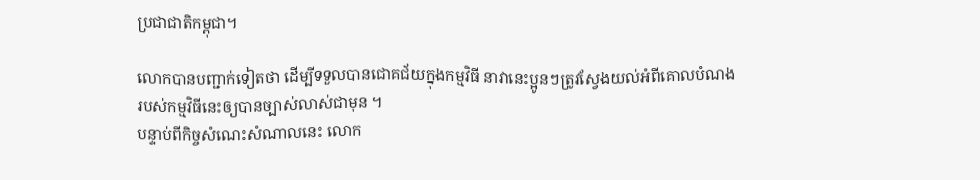ប្រជាជាតិកម្ពុជា។

លោកបានបញ្ជាក់ទៀតថា ដើម្បីទទួលបានជោគជ័យក្នុងកម្មវិធី នាវានេះប្អូនៗត្រូវស្វែងយល់អំពីគោលបំណង របស់កម្មវិធីនេះឲ្យបានច្បាស់លាស់ជាមុន ។
បន្ទាប់ពីកិច្ចសំណេះសំណាលនេះ លោក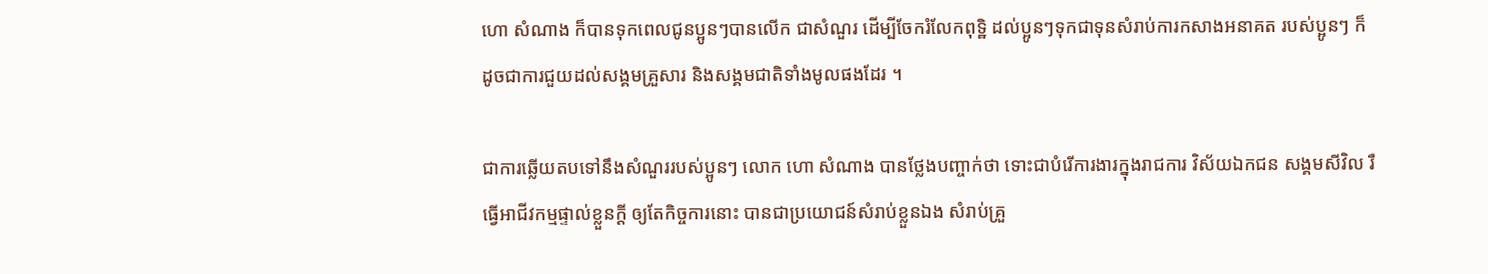ហោ សំណាង ក៏បានទុកពេលជូនប្អូនៗបានលើក ជាសំណួរ ដើម្បីចែករំលែកពុទ្ឋិ ដល់ប្អូនៗទុកជាទុនសំរាប់ការកសាងអនាគត របស់ប្អូនៗ ក៏ដូចជាការជួយដល់សង្គមគ្រួសារ និងសង្គមជាតិទាំងមូលផងដែរ ។

ជាការឆ្លើយតបទៅនឹងសំណួររបស់ប្អូនៗ លោក ហោ សំណាង បានថ្លែងបញ្ចាក់ថា ទោះជាបំរើការងារក្នុងរាជការ វិស័យឯកជន សង្គមសីវិល រឺធ្វើអាជីវកម្មផ្ទាល់ខ្លួនក្តី ឲ្យតែកិច្ចការនោះ បានជាប្រយោជន៍សំរាប់ខ្លួនឯង សំរាប់គ្រួ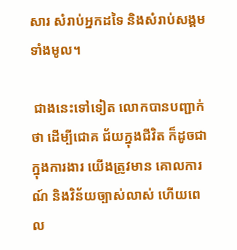សារ សំរាប់អ្នកដទៃ និងសំរាប់សង្គមទាំងមូល។

 ជាងនេះទៅទៀត លោកបានបញ្ជាក់ថា ដើម្បីជោគ ជ័យក្នុងជីវិត ក៏ដូចជាក្នុងការងារ យើងត្រូវមាន គោលការណ៍ និងវិន័យច្បាស់លាស់ ហើយពេល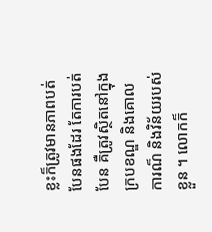ខ្លះក៏ត្រូវមានភាពបត់បែនផងដែរ តែការបត់បែន គឺត្រូវស្ថិតនៅក្នុងក្របខណ្ឌ និងគោលការណ៏ និងវិន័យរបស់ខ្លួន ។ លោកក៏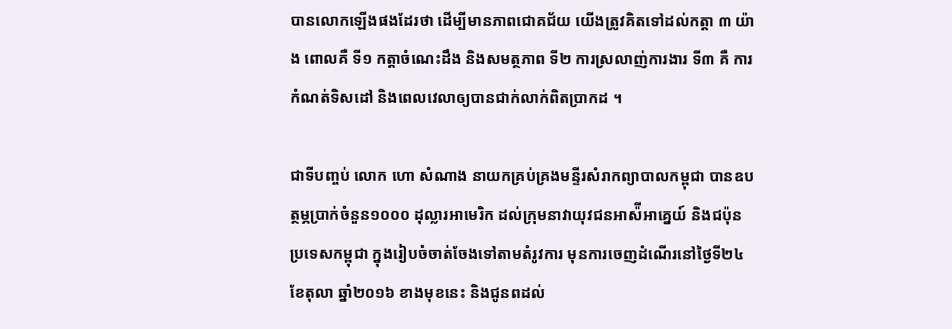បានលោកឡើងផងដែរថា ដើម្បីមានភាពជោគជ័យ យើងត្រូវគិតទៅដល់កត្តា ៣ យ៉ាង ពោលគឺ ទី១ កត្តាចំណេះដឹង និងសមត្ថភាព ទី២ ការស្រលាញ់ការងារ ទី៣ គឺ ការកំណត់ទិសដៅ និងពេលវេលាឲ្យបានជាក់លាក់ពិតប្រាកដ ។

ជាទីបញ្ចប់ លោក ហោ សំណាង នាយកគ្រប់គ្រងមន្ទីរសំរាកព្យាបាលកម្ពុជា បានឧបត្ថម្ភប្រាក់ចំនួន១០០០ ដុល្លារអាមេរិក ដល់ក្រុមនាវាយុវជនអាស៉ីអាគ្នេយ៍ និងជប៉ុន ប្រទេសកម្ពុជា ក្នុងរៀបចំចាត់ចែងទៅតាមតំរូវការ មុនការចេញដំណើរនៅថ្ងៃទី២៤ ខែតុលា ឆ្នាំ២០១៦ ខាងមុខនេះ និងជូនពដល់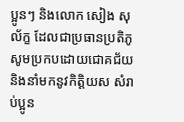ប្អូនៗ និងលោក សៀង សុល័ក្ខ ដែលជាប្រធានប្រតិភូ សូមប្រកបដោយជោគជ័យ និងនាំមកនូវកិត្តិយស សំរាប់ប្អូន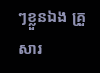ៗខ្លួនឯង គ្រួសារ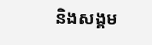និងសង្គម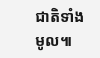ជាតិទាំងមូល៕